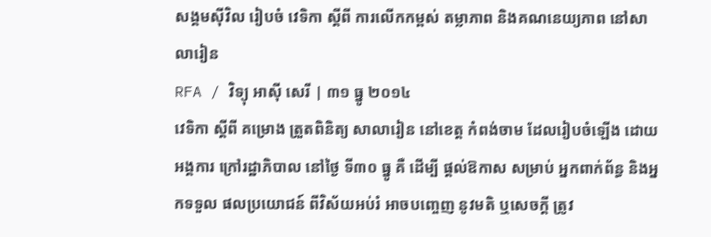សង្គមស៊ីវិល រៀបចំ វេទិកា ស្ដីពី ការលើកកម្ពស់ តម្លាភាព និងគណនេយ្យភាព នៅសាលារៀន
RFA / វិទ្យុ អាស៊ី សេរី | ៣១ ធ្នូ ២០១៤
វេទិកា ស្ដីពី គម្រោង ត្រួតពិនិត្យ សាលារៀន នៅខេត្ត កំពង់ចាម ដែលរៀបចំឡើង ដោយអង្គការ ក្រៅរដ្ឋាភិបាល នៅថ្ងៃ ទី៣០ ធ្នូ គឺ ដើម្បី ផ្តល់ឱកាស សម្រាប់ អ្នកពាក់ព័ន្ធ និងអ្នកទទួល ផលប្រយោជន៍ ពីវិស័យអប់រំ អាចបញ្ចេញ នូវមតិ ឬសេចក្តី ត្រូវ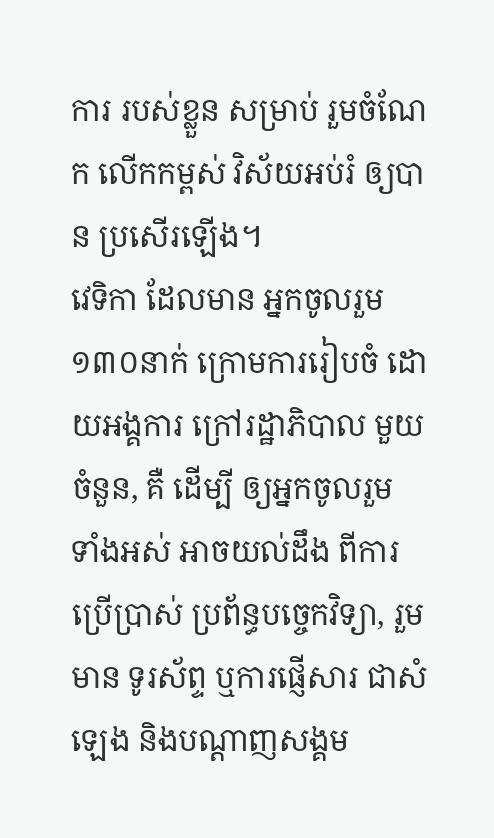ការ របស់ខ្លួន សម្រាប់ រួមចំណែក លើកកម្ពស់ វិស័យអប់រំ ឲ្យបាន ប្រសើរឡើង។
វេទិកា ដែលមាន អ្នកចូលរួម ១៣០នាក់ ក្រោមការរៀបចំ ដោយអង្គការ ក្រៅរដ្ឋាភិបាល មួយចំនួន, គឺ ដើម្បី ឲ្យអ្នកចូលរួម ទាំងអស់ អាចយល់ដឹង ពីការប្រើប្រាស់ ប្រព័ន្ធបច្ចេកវិទ្យា, រួមមាន ទូរស័ព្ទ ឬការផ្ញើសារ ជាសំឡេង និងបណ្ដាញសង្គម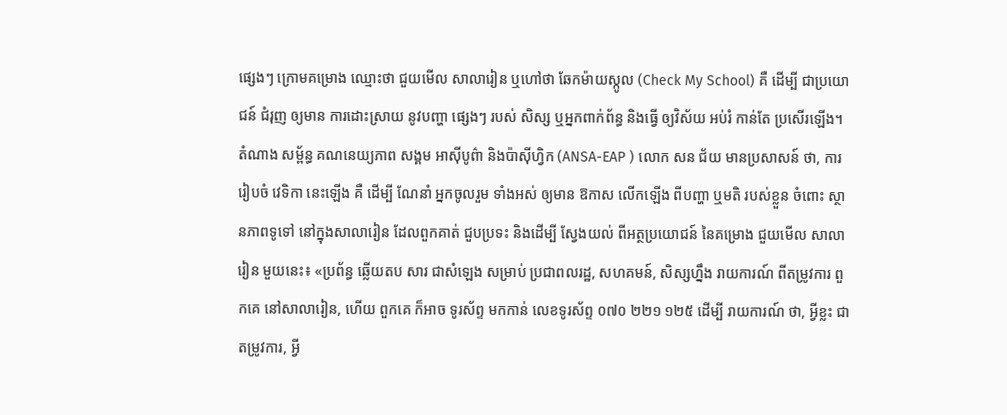ផ្សេងៗ ក្រោមគម្រោង ឈ្មោះថា ជួយមើល សាលារៀន ឬហៅថា ឆែកម៉ាយស្កូល (Check My School) គឺ ដើម្បី ជាប្រយោជន៍ ជំរុញ ឲ្យមាន ការដោះស្រាយ នូវបញ្ហា ផ្សេងៗ របស់ សិស្ស ឬអ្នកពាក់ព័ន្ធ និងធ្វើ ឲ្យវិស័យ អប់រំ កាន់តែ ប្រសើរឡើង។
តំណាង សម្ព័ន្ធ គណនេយ្យភាព សង្គម អាស៊ីបូព៌ា និងប៉ាស៊ីហ្វិក (ANSA-EAP ) លោក សន ជ័យ មានប្រសាសន៍ ថា, ការរៀបចំ វេទិកា នេះឡើង គឺ ដើម្បី ណែនាំ អ្នកចូលរួម ទាំងអស់ ឲ្យមាន ឱកាស លើកឡើង ពីបញ្ហា ឬមតិ របស់ខ្លួន ចំពោះ ស្ថានភាពទូទៅ នៅក្នុងសាលារៀន ដែលពួកគាត់ ជួបប្រទះ និងដើម្បី ស្វែងយល់ ពីអត្ថប្រយោជន៍ នៃគម្រោង ជួយមើល សាលារៀន មួយនេះ៖ «ប្រព័ន្ធ ឆ្លើយតប សារ ជាសំឡេង សម្រាប់ ប្រជាពលរដ្ឋ, សហគមន៍, សិស្សហ្នឹង រាយការណ៍ ពីតម្រូវការ ពួកគេ នៅសាលារៀន, ហើយ ពួកគេ ក៏អាច ទូរស័ព្ទ មកកាន់ លេខទូរស័ព្ទ ០៧០ ២២១ ១២៥ ដើម្បី រាយការណ៍ ថា, អ្វីខ្លះ ជាតម្រូវការ, អ្វី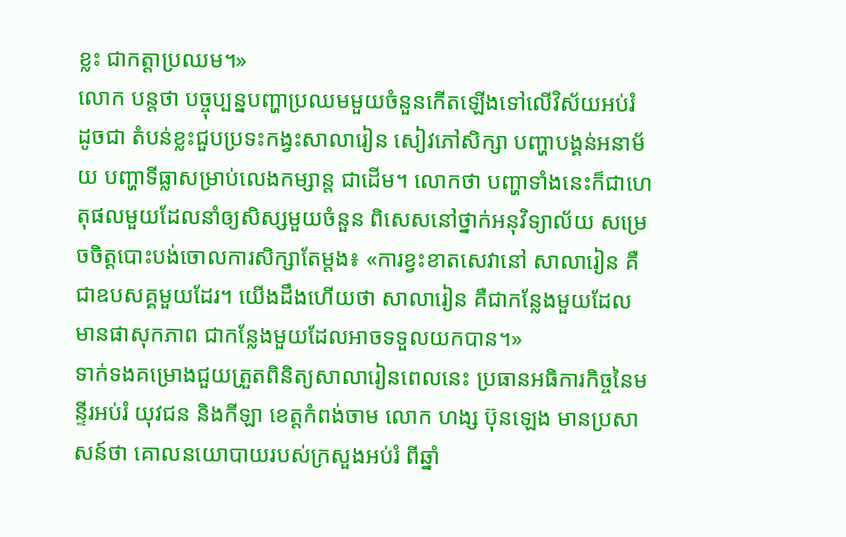ខ្លះ ជាកត្តាប្រឈម។»
លោក បន្តថា បច្ចុប្បន្នបញ្ហាប្រឈមមួយចំនួនកើតឡើងទៅលើវិស័យអប់រំ ដូចជា តំបន់ខ្លះជួបប្រទះកង្វះសាលារៀន សៀវភៅសិក្សា បញ្ហាបង្គន់អនាម័យ បញ្ហាទីធ្លាសម្រាប់លេងកម្សាន្ត ជាដើម។ លោកថា បញ្ហាទាំងនេះក៏ជាហេតុផលមួយដែលនាំឲ្យសិស្សមួយចំនួន ពិសេសនៅថ្នាក់អនុវិទ្យាល័យ សម្រេចចិត្តបោះបង់ចោលការសិក្សាតែម្តង៖ «ការខ្វះខាតសេវានៅ សាលារៀន គឺជាឧបសគ្គមួយដែរ។ យើងដឹងហើយថា សាលារៀន គឺជាកន្លែងមួយដែលមានផាសុកភាព ជាកន្លែងមួយដែលអាចទទួលយកបាន។»
ទាក់ទងគម្រោងជួយត្រួតពិនិត្យសាលារៀនពេលនេះ ប្រធានអធិការកិច្ចនៃមន្ទីរអប់រំ យុវជន និងកីឡា ខេត្តកំពង់ចាម លោក ហង្ស ប៊ុនឡេង មានប្រសាសន៍ថា គោលនយោបាយរបស់ក្រសួងអប់រំ ពីឆ្នាំ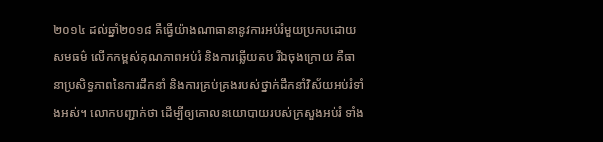២០១៤ ដល់ឆ្នាំ២០១៨ គឺធ្វើយ៉ាងណាធានានូវការអប់រំមួយប្រកបដោយសមធម៌ លើកកម្ពស់គុណភាពអប់រំ និងការឆ្លើយតប រីឯចុងក្រោយ គឺធានាប្រសិទ្ធភាពនៃការដឹកនាំ និងការគ្រប់គ្រងរបស់ថ្នាក់ដឹកនាំវិស័យអប់រំទាំងអស់។ លោកបញ្ជាក់ថា ដើម្បីឲ្យគោលនយោបាយរបស់ក្រសួងអប់រំ ទាំង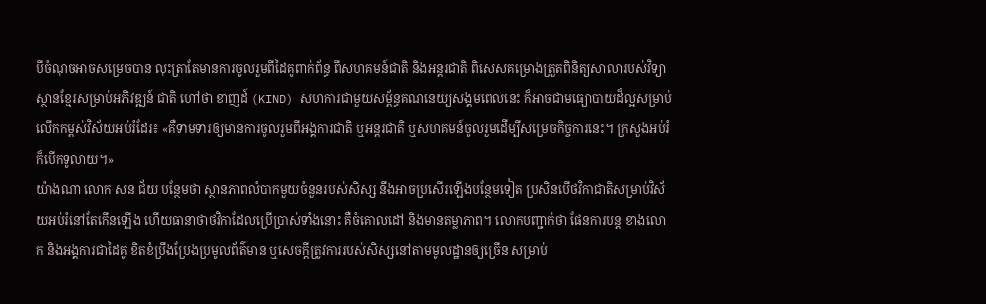បីចំណុចអាចសម្រេចបាន លុះត្រាតែមានការចូលរួមពីដៃគូពាក់ព័ន្ធ ពីសហគមន៍ជាតិ និងអន្តរជាតិ ពិសេសគម្រោងត្រួតពិនិត្យសាលារបស់វិទ្យាស្ថានខ្មែរសម្រាប់អភិវឌ្ឍន៍ ជាតិ ហៅថា ខាញដ៍ (KIND) សហការជាមួយសម្ព័ន្ធគណនេយ្យសង្គមពេលនេះ ក៏អាចជាមធ្យោបាយដ៏ល្អសម្រាប់លើកកម្ពស់វិស័យអប់រំដែរ៖ «គឺទាមទារឲ្យមានការចូលរួមពីអង្គការជាតិ ឬអន្តរជាតិ ឬសហគមន៍ចូលរួមដើម្បីសម្រេចកិច្ចការនេះ។ ក្រសួងអប់រំ ក៏បើកទូលាយ។»
យ៉ាងណា លោក សន ជ័យ បន្ថែមថា ស្ថានភាពលំបាកមួយចំនួនរបស់សិស្ស នឹងអាចប្រសើរឡើងបន្ថែមទៀត ប្រសិនបើថវិកាជាតិសម្រាប់វិស័យអប់រំនៅតែកើនឡើង ហើយធានាថាថវិកាដែលប្រើប្រាស់ទាំងនោះ គឺចំគោលដៅ និងមានតម្លាភាព។ លោកបញ្ជាក់ថា ផែនការបន្ត ខាងលោក និងអង្គការជាដៃគូ ខិតខំប្រឹងប្រែងប្រមូលព័ត៌មាន ឬសេចក្តីត្រូវការរបស់សិស្សនៅតាមមូលដ្ឋានឲ្យច្រើន សម្រាប់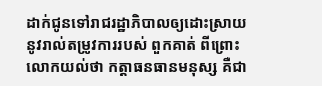ដាក់ជូនទៅរាជរដ្ឋាភិបាលឲ្យដោះស្រាយនូវរាល់តម្រូវការរបស់ ពួកគាត់ ពីព្រោះលោកយល់ថា កត្តាធនធានមនុស្ស គឺជា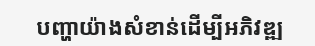បញ្ហាយ៉ាងសំខាន់ដើម្បីអភិវឌ្ឍ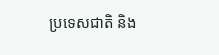ប្រទេសជាតិ និង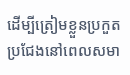ដើម្បីត្រៀមខ្លួនប្រកួតប្រជែងនៅពេលសមា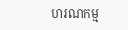ហរណកម្ម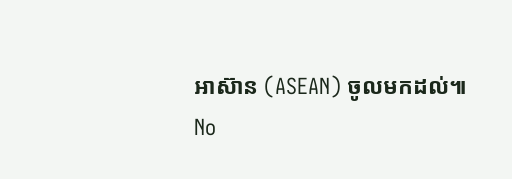អាស៊ាន (ASEAN) ចូលមកដល់៕
No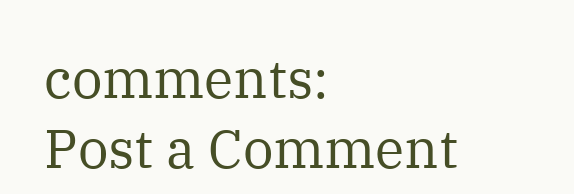comments:
Post a Comment